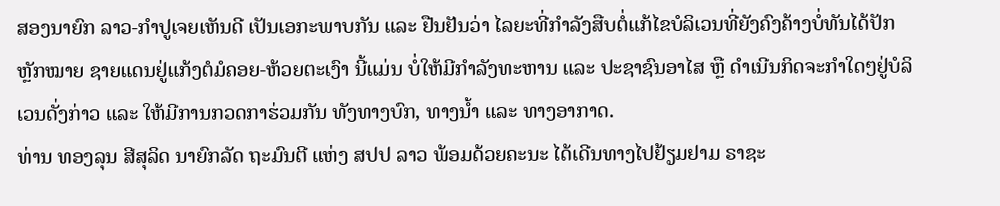ສອງນາຍົກ ລາວ-ກຳປູເຈຍເຫັນດີ ເປັນເອກະພາບກັນ ແລະ ຢືນຢັນວ່າ ໄລຍະທີ່ກຳລັງສືບຕໍ່ແກ້ໄຂບໍລິເວນທີ່ຍັງຄົງຄ້າງບໍ່ທັນໄດ້ປັກຫຼັກໝາຍ ຊາຍແດນຢູ່ແກ້ງຕໍມໍຄອຍ-ຫ້ວຍຕະເງົາ ນີ້ແມ່ນ ບໍ່ໃຫ້ມີກຳລັງທະຫານ ແລະ ປະຊາຊົນອາໄສ ຫຼື ດໍາເນີນກິດຈະກໍາໃດໆຢູ່ບໍລິເວນດັ່ງກ່າວ ແລະ ໃຫ້ມີການກວດກາຮ່ວມກັນ ທັງທາງບົກ, ທາງນໍ້າ ແລະ ທາງອາກາດ.
ທ່ານ ທອງລຸນ ສີສຸລິດ ນາຍົກລັດ ຖະມົນຕີ ແຫ່ງ ສປປ ລາວ ພ້ອມດ້ວຍຄະນະ ໄດ້ເດີນທາງໄປຢ້ຽມຢາມ ຣາຊະ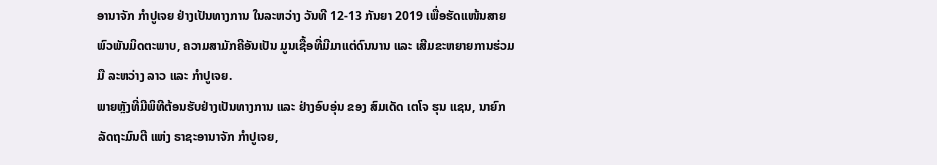ອານາຈັກ ກຳປູເຈຍ ຢ່າງເປັນທາງການ ໃນລະຫວ່າງ ວັນທີ 12-13 ກັນຍາ 2019 ເພື່ອຮັດແໜ້ນສາຍພົວພັນມິດຕະພາບ, ຄວາມສາມັກຄີອັນເປັນ ມູນເຊື້ອທີ່ມີມາແຕ່ດົນນານ ແລະ ເສີມຂະຫຍາຍການຮ່ວມມື ລະຫວ່າງ ລາວ ແລະ ກຳປູເຈຍ.
ພາຍຫຼັງທີ່ມີພິທີຕ້ອນຮັບຢ່າງເປັນທາງການ ແລະ ຢ່າງອົບອຸ່ນ ຂອງ ສົມເດັດ ເຕໂຈ ຮຸນ ແຊນ, ນາຍົກລັດຖະມົນຕີ ແຫ່ງ ຣາຊະອານາຈັກ ກໍາປູເຈຍ,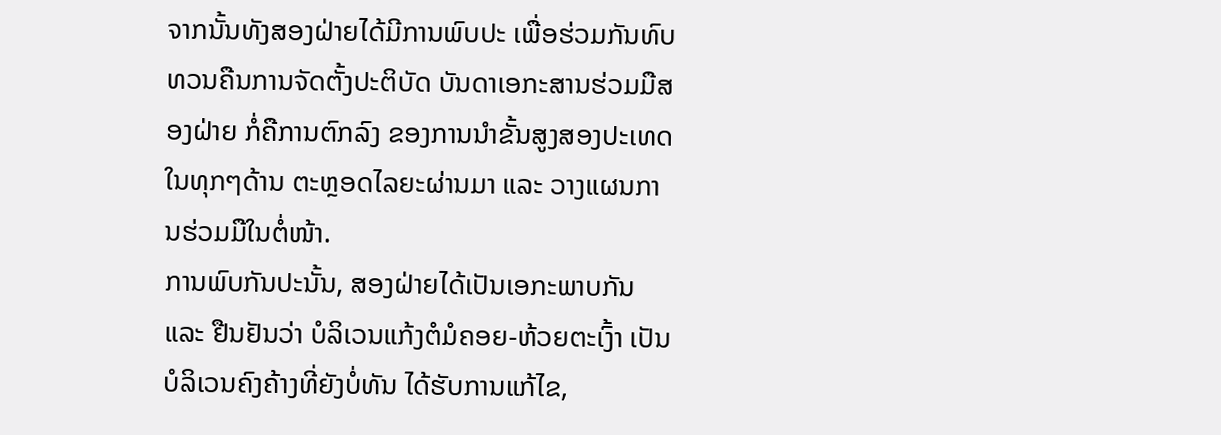ຈາກນັ້ນທັງສອງຝ່າຍໄດ້ມີການພົບປະ ເພື່ອຮ່ວມກັນທົບ ທວນຄືນການຈັດຕັ້ງປະຕິບັດ ບັນດາເອກະສານຮ່ວມມືສອງຝ່າຍ ກໍ່ຄືການຕົກລົງ ຂອງການນຳຂັ້ນສູງສອງປະເທດ ໃນທຸກໆດ້ານ ຕະຫຼອດໄລຍະຜ່ານມາ ແລະ ວາງແຜນການຮ່ວມມືໃນຕໍ່ໜ້າ.
ການພົບກັນປະນັ້ນ, ສອງຝ່າຍໄດ້ເປັນເອກະພາບກັນ ແລະ ຢືນຢັນວ່າ ບໍລິເວນແກ້ງຕໍມໍຄອຍ-ຫ້ວຍຕະເງົ້າ ເປັນບໍລິເວນຄົງຄ້າງທີ່ຍັງບໍ່ທັນ ໄດ້ຮັບການແກ້ໄຂ,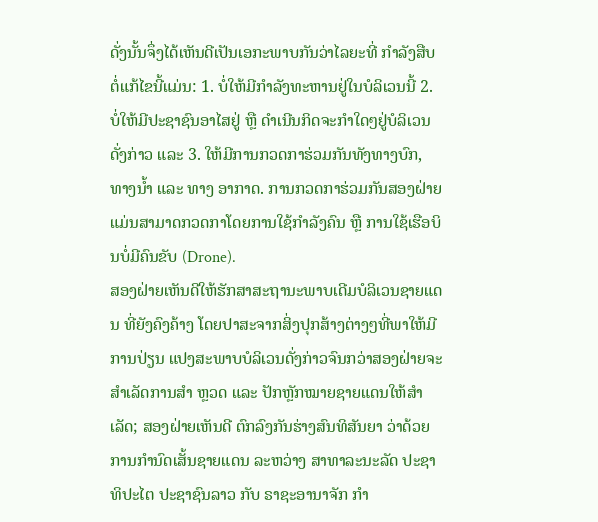ດັ່ງນັ້ນຈຶ່ງໄດ້ເຫັນດີເປັນເອກະພາບກັນວ່າໄລຍະທີ່ ກຳລັງສືບຕໍ່ແກ້ໄຂນີ້ແມ່ນ: 1. ບໍ່ໃຫ້ມີກຳລັງທະຫານຢູ່ໃນບໍລິເວນນີ້ 2. ບໍ່ໃຫ້ມີປະຊາຊົນອາໄສຢູ່ ຫຼື ດໍາເນີນກິດຈະກໍາໃດໆຢູ່ບໍລິເວນດັ່ງກ່າວ ແລະ 3. ໃຫ້ມີການກວດກາຮ່ວມກັນທັງທາງບົກ, ທາງນໍ້າ ແລະ ທາງ ອາກາດ. ການກວດກາຮ່ວມກັນສອງຝ່າຍແມ່ນສາມາດກວດກາໂດຍການໃຊ້ກຳລັງຄົນ ຫຼື ການໃຊ້ເຮືອບິນບໍ່ມີຄົນຂັບ (Drone).
ສອງຝ່າຍເຫັນດີໃຫ້ຮັກສາສະຖານະພາບເດີມບໍລິເວນຊາຍແດນ ທີ່ຍັງຄົງຄ້າງ ໂດຍປາສະຈາກສິ່ງປຸກສ້າງຕ່າງໆທີ່ພາໃຫ້ມີການປ່ຽນ ແປງສະພາບບໍລິເວນດັ່ງກ່າວຈົນກວ່າສອງຝ່າຍຈະສຳເລັດການສຳ ຫຼວດ ແລະ ປັກຫຼັກໝາຍຊາຍແດນໃຫ້ສຳເລັດ; ສອງຝ່າຍເຫັນດີ ຕົກລົງກັນຮ່າງສົນທິສັນຍາ ວ່າດ້ວຍການກຳນົດເສັ້ນຊາຍແດນ ລະຫວ່າງ ສາທາລະນະລັດ ປະຊາທິປະໄຕ ປະຊາຊົນລາວ ກັບ ຣາຊະອານາຈັກ ກຳ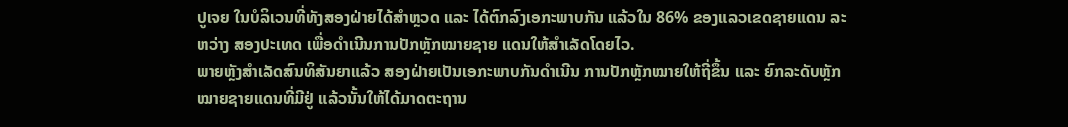ປູເຈຍ ໃນບໍລິເວນທີ່ທັງສອງຝ່າຍໄດ້ສໍາຫຼວດ ແລະ ໄດ້ຕົກລົງເອກະພາບກັນ ແລ້ວໃນ 86% ຂອງແລວເຂດຊາຍແດນ ລະຫວ່າງ ສອງປະເທດ ເພື່ອດໍາເນີນການປັກຫຼັກໝາຍຊາຍ ແດນໃຫ້ສຳເລັດໂດຍໄວ.
ພາຍຫຼັງສຳເລັດສົນທິສັນຍາແລ້ວ ສອງຝ່າຍເປັນເອກະພາບກັນດຳເນີນ ການປັກຫຼັກໝາຍໃຫ້ຖີ່ຂຶ້ນ ແລະ ຍົກລະດັບຫຼັກໝາຍຊາຍແດນທີ່ມີຢູ່ ແລ້ວນັ້ນໃຫ້ໄດ້ມາດຕະຖານ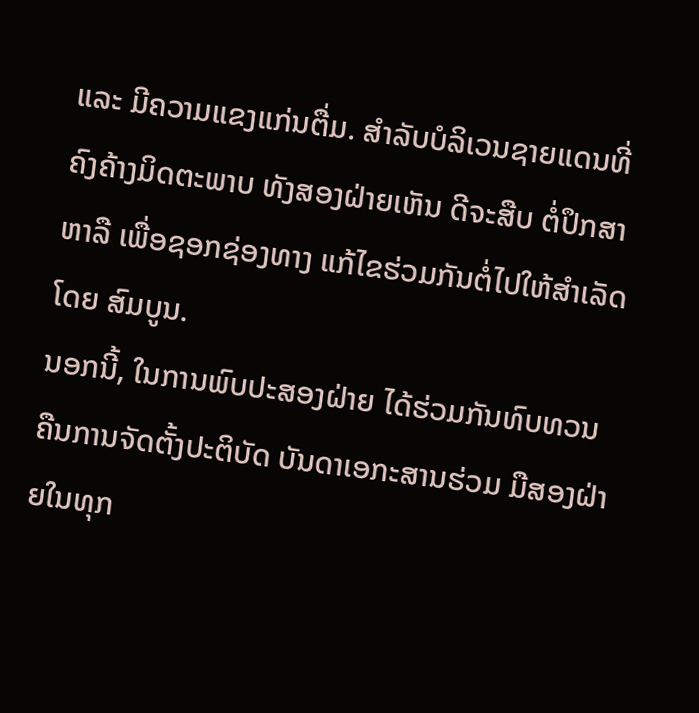ແລະ ມີຄວາມແຂງແກ່ນຕື່ມ. ສໍາລັບບໍລິເວນຊາຍແດນທີ່ຄົງຄ້າງມິດຕະພາບ ທັງສອງຝ່າຍເຫັນ ດີຈະສືບ ຕໍ່ປຶກສາຫາລື ເພື່ອຊອກຊ່ອງທາງ ແກ້ໄຂຮ່ວມກັນຕໍ່ໄປໃຫ້ສໍາເລັດໂດຍ ສົມບູນ.
ນອກນີ້, ໃນການພົບປະສອງຝ່າຍ ໄດ້ຮ່ວມກັນທົບທວນຄືນການຈັດຕັ້ງປະຕິບັດ ບັນດາເອກະສານຮ່ວມ ມືສອງຝ່າຍໃນທຸກ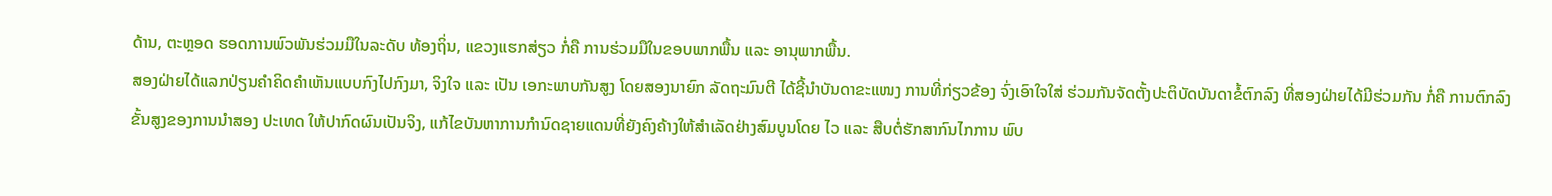ດ້ານ, ຕະຫຼອດ ຮອດການພົວພັນຮ່ວມມືໃນລະດັບ ທ້ອງຖິ່ນ, ແຂວງແຮກສ່ຽວ ກໍ່ຄື ການຮ່ວມມືໃນຂອບພາກພື້ນ ແລະ ອານຸພາກພື້ນ.
ສອງຝ່າຍໄດ້ແລກປ່ຽນຄໍາຄິດຄໍາເຫັນແບບກົງໄປກົງມາ, ຈິງໃຈ ແລະ ເປັນ ເອກະພາບກັນສູງ ໂດຍສອງນາຍົກ ລັດຖະມົນຕີ ໄດ້ຊີ້ນຳບັນດາຂະແໜງ ການທີ່ກ່ຽວຂ້ອງ ຈົ່ງເອົາໃຈໃສ່ ຮ່ວມກັນຈັດຕັ້ງປະຕິບັດບັນດາຂໍ້ຕົກລົງ ທີ່ສອງຝ່າຍໄດ້ມີຮ່ວມກັນ ກໍ່ຄື ການຕົກລົງຂັ້ນສູງຂອງການນຳສອງ ປະເທດ ໃຫ້ປາກົດຜົນເປັນຈິງ, ແກ້ໄຂບັນຫາການກຳນົດຊາຍແດນທີ່ຍັງຄົງຄ້າງໃຫ້ສຳເລັດຢ່າງສົມບູນໂດຍ ໄວ ແລະ ສືບຕໍ່ຮັກສາກົນໄກການ ພົບ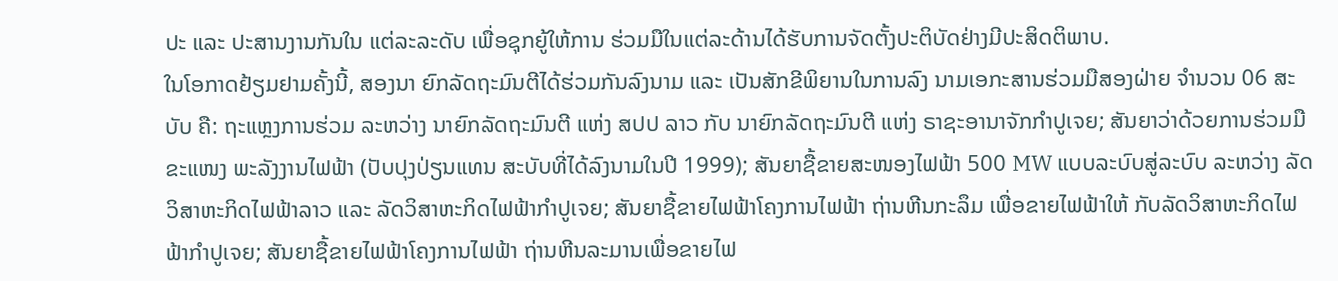ປະ ແລະ ປະສານງານກັນໃນ ແຕ່ລະລະດັບ ເພື່ອຊຸກຍູ້ໃຫ້ການ ຮ່ວມມືໃນແຕ່ລະດ້ານໄດ້ຮັບການຈັດຕັ້ງປະຕິບັດຢ່າງມີປະສິດຕິພາບ.
ໃນໂອກາດຢ້ຽມຢາມຄັ້ງນີ້, ສອງນາ ຍົກລັດຖະມົນຕີໄດ້ຮ່ວມກັນລົງນາມ ແລະ ເປັນສັກຂີພິຍານໃນການລົງ ນາມເອກະສານຮ່ວມມືສອງຝ່າຍ ຈຳນວນ 06 ສະບັບ ຄື: ຖະແຫຼງການຮ່ວມ ລະຫວ່າງ ນາຍົກລັດຖະມົນຕີ ແຫ່ງ ສປປ ລາວ ກັບ ນາຍົກລັດຖະມົນຕີ ແຫ່ງ ຣາຊະອານາຈັກກໍາປູເຈຍ; ສັນຍາວ່າດ້ວຍການຮ່ວມມືຂະແໜງ ພະລັງງານໄຟຟ້າ (ປັບປຸງປ່ຽນແທນ ສະບັບທີ່ໄດ້ລົງນາມໃນປີ 1999); ສັນຍາຊື້ຂາຍສະໜອງໄຟຟ້າ 500 MW ແບບລະບົບສູ່ລະບົບ ລະຫວ່າງ ລັດວິສາຫະກິດໄຟຟ້າລາວ ແລະ ລັດວິສາຫະກິດໄຟຟ້າກຳປູເຈຍ; ສັນຍາຊື້ຂາຍໄຟຟ້າໂຄງການໄຟຟ້າ ຖ່ານຫີນກະລຶມ ເພື່ອຂາຍໄຟຟ້າໃຫ້ ກັບລັດວິສາຫະກິດໄຟຟ້າກຳປູເຈຍ; ສັນຍາຊື້ຂາຍໄຟຟ້າໂຄງການໄຟຟ້າ ຖ່ານຫີນລະມານເພື່ອຂາຍໄຟ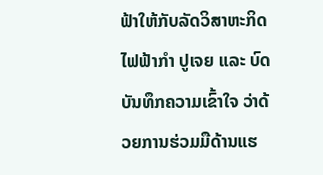ຟ້າໃຫ້ກັບລັດວິສາຫະກິດໄຟຟ້າກຳ ປູເຈຍ ແລະ ບົດບັນທຶກຄວາມເຂົ້າໃຈ ວ່າດ້ວຍການຮ່ວມມືດ້ານແຮ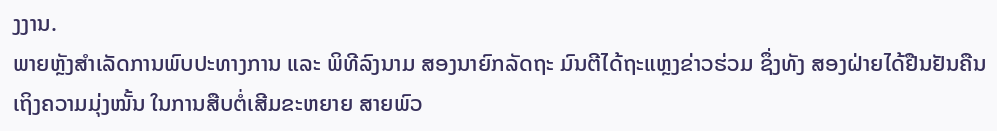ງງານ.
ພາຍຫຼັງສຳເລັດການພົບປະທາງການ ແລະ ພິທີລົງນາມ ສອງນາຍົກລັດຖະ ມົນຕີໄດ້ຖະແຫຼງຂ່າວຮ່ວມ ຊຶ່ງທັງ ສອງຝ່າຍໄດ້ຢືນຢັນຄືນເຖິງຄວາມມຸ່ງໝັ້ນ ໃນການສືບຕໍ່ເສີມຂະຫຍາຍ ສາຍພົວ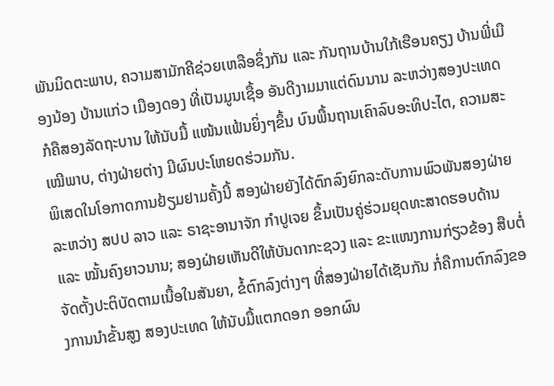ພັນມິດຕະພາບ, ຄວາມສາມັກຄີຊ່ວຍເຫລືອຊຶ່ງກັນ ແລະ ກັນຖານບ້ານໃກ້ເຮືອນຄຽງ ບ້ານພີ່ເມືອງນ້ອງ ບ້ານແກ່ວ ເມືອງດອງ ທີ່ເປັນມູນເຊື້ອ ອັນດີງາມມາແຕ່ດົນນານ ລະຫວ່າງສອງປະເທດ ກໍຄືສອງລັດຖະບານ ໃຫ້ນັບມື້ ແໜ້ນແຟ້ນຍິ່ງໆຂຶ້ນ ບົນພື້ນຖານເຄົາລົບອະທິປະໄຕ, ຄວາມສະເໝີພາບ, ຕ່າງຝ່າຍຕ່າງ ມີຜົນປະໂຫຍດຮ່ວມກັນ.
ພິເສດໃນໂອກາດການຢ້ຽມຢາມຄັ້ງນີ້ ສອງຝ່າຍຍັງໄດ້ຕົກລົງຍົກລະດັບການພົວພັນສອງຝ່າຍ ລະຫວ່າງ ສປປ ລາວ ແລະ ຣາຊະອານາຈັກ ກໍາປູເຈຍ ຂຶ້ນເປັນຄູ່ຮ່ວມຍຸດທະສາດຮອບດ້ານ ແລະ ໝັ້ນຄົງຍາວນານ; ສອງຝ່າຍເຫັນດີໃຫ້ບັນດາກະຊວງ ແລະ ຂະແໜງການກ່ຽວຂ້ອງ ສືບຕໍ່ຈັດຕັ້ງປະຕິບັດຕາມເນື້ອໃນສັນຍາ, ຂໍ້ຕົກລົງຕ່າງໆ ທີ່ສອງຝ່າຍໄດ້ເຊັນກັນ ກໍ່ຄືການຕົກລົງຂອງການນຳຂັ້ນສູງ ສອງປະເທດ ໃຫ້ນັບມື້ແຕກດອກ ອອກຜົນ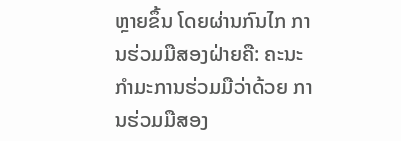ຫຼາຍຂຶ້ນ ໂດຍຜ່ານກົນໄກ ການຮ່ວມມືສອງຝ່າຍຄື: ຄະນະກໍາມະການຮ່ວມມືວ່າດ້ວຍ ການຮ່ວມມືສອງ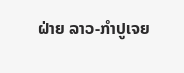ຝ່າຍ ລາວ-ກໍາປູເຈຍ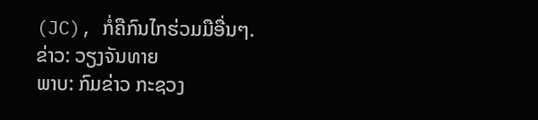(JC), ກໍ່ຄືກົນໄກຮ່ວມມືອື່ນໆ.
ຂ່າວ: ວຽງຈັນທາຍ
ພາບ: ກົມຂ່າວ ກະຊວງ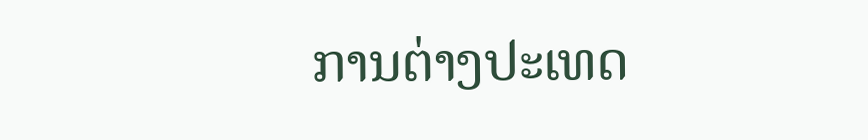ການຕ່າງປະເທດ